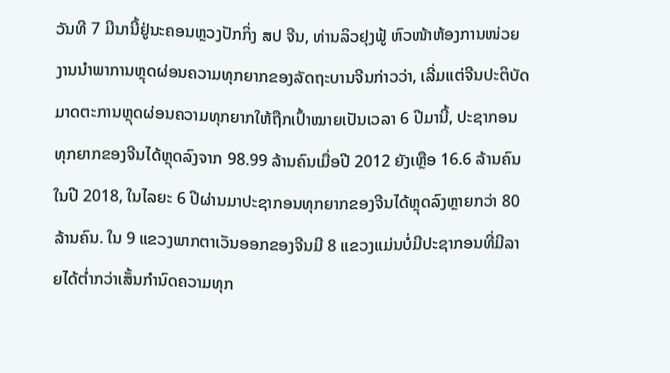ວັນທີ 7 ມີນານີ້ຢູ່ນະຄອນຫຼວງປັກກິ່ງ ສປ ຈີນ, ທ່ານລິວຢຸງຟູ້ ຫົວໜ້າຫ້ອງການໜ່ວຍງານນຳພາການຫຼຸດຜ່ອນຄວາມທຸກຍາກຂອງລັດຖະບານຈີນກ່າວວ່າ, ເລີ່ມແຕ່ຈີນປະຕິບັດມາດຕະການຫຼຸດຜ່ອນຄວາມທຸກຍາກໃຫ້ຖືກເປົ້າໝາຍເປັນເວລາ 6 ປີມານີ້, ປະຊາກອນທຸກຍາກຂອງຈີນໄດ້ຫຼຸດລົງຈາກ 98.99 ລ້ານຄົນເມື່ອປີ 2012 ຍັງເຫຼືອ 16.6 ລ້ານຄົນໃນປີ 2018, ໃນໄລຍະ 6 ປີຜ່ານມາປະຊາກອນທຸກຍາກຂອງຈີນໄດ້ຫຼຸດລົງຫຼາຍກວ່າ 80 ລ້ານຄົນ. ໃນ 9 ແຂວງພາກຕາເວັນອອກຂອງຈີນມີ 8 ແຂວງແມ່ນບໍ່ມີປະຊາກອນທີ່ມີລາຍໄດ້ຕ່ຳກວ່າເສັ້ນກຳນົດຄວາມທຸກ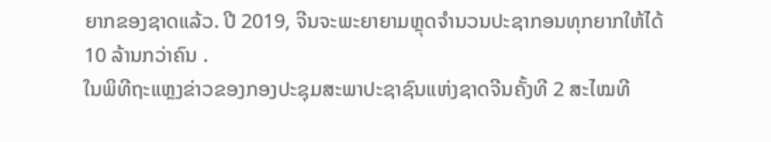ຍາກຂອງຊາດແລ້ວ. ປີ 2019, ຈີນຈະພະຍາຍາມຫຼຸດຈຳນວນປະຊາກອນທຸກຍາກໃຫ້ໄດ້ 10 ລ້ານກວ່າຄົນ .
ໃນພິທີຖະແຫຼງຂ່າວຂອງກອງປະຊຸມສະພາປະຊາຊົນແຫ່ງຊາດຈີນຄັ້ງທີ 2 ສະໄໝທີ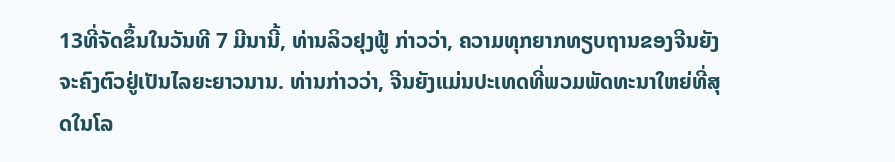13ທີ່ຈັດຂຶ້ນໃນວັນທີ 7 ມີນານີ້, ທ່ານລິວຢຸງຟູ້ ກ່າວວ່າ, ຄວາມທຸກຍາກທຽບຖານຂອງຈີນຍັງຈະຄົງຕົວຢູ່ເປັນໄລຍະຍາວນານ. ທ່ານກ່າວວ່າ, ຈີນຍັງແມ່ນປະເທດທີ່ພວມພັດທະນາໃຫຍ່ທີ່ສຸດໃນໂລ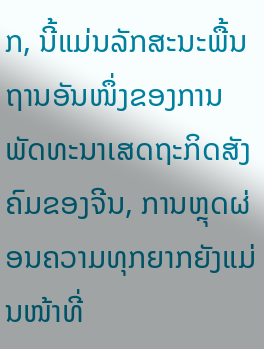ກ, ນີ້ແມ່ນລັກສະນະພື້ນຖານອັນໜຶ່ງຂອງການພັດທະນາເສດຖະກິດສັງຄົມຂອງຈີນ, ການຫຼຸດຜ່ອນຄວາມທຸກຍາກຍັງແມ່ນໜ້າທີ່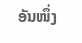ອັນໜຶ່ງ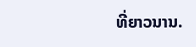ທີ່ຍາວນານ.